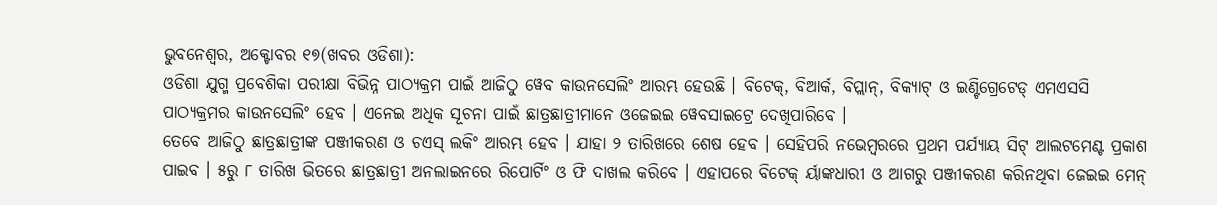ଭୁବନେଶ୍ୱର, ଅକ୍ଟୋବର ୧୭(ଖବର ଓଡିଶା):
ଓଡିଶା ଯୁଗ୍ମ ପ୍ରବେଶିକା ପରୀକ୍ଷା ବିଭିନ୍ନ ପାଠ୍ୟକ୍ରମ ପାଇଁ ଆଜିଠୁ ୱେବ କାଉନସେଲିଂ ଆରମ୍ଭ ହେଉଛି । ବିଟେକ୍, ବିଆର୍କ, ବିପ୍ଲାନ୍, ବିକ୍ୟାଟ୍ ଓ ଇଣ୍ଟିଗ୍ରେଟେଡ୍ ଏମଏସସି ପାଠ୍ୟକ୍ରମର କାଉନସେଲିଂ ହେବ । ଏନେଇ ଅଧିକ ସୂଚନା ପାଇଁ ଛାତ୍ରଛାତ୍ରୀମାନେ ଓଜେଇଇ ୱେବସାଇଟ୍ରେ ଦେଖିପାରିବେ ।
ତେବେ ଆଜିଠୁ ଛାତ୍ରଛାତ୍ରୀଙ୍କ ପଞ୍ଜୀକରଣ ଓ ଚଏସ୍ ଲକିଂ ଆରମ୍ଭ ହେବ । ଯାହା ୨ ତାରିଖରେ ଶେଷ ହେବ । ସେହିପରି ନଭେମ୍ବରରେ ପ୍ରଥମ ପର୍ଯ୍ୟାୟ ସିଟ୍ ଆଲଟମେଣ୍ଟ ପ୍ରକାଶ ପାଇବ । ୫ରୁ ୮ ତାରିଖ ଭିତରେ ଛାତ୍ରଛାତ୍ରୀ ଅନଲାଇନରେ ରିପୋର୍ଟିଂ ଓ ଫି ଦାଖଲ କରିବେ । ଏହାପରେ ବିଟେକ୍ ର୍ୟାଙ୍କଧାରୀ ଓ ଆଗରୁ ପଞ୍ଜୀକରଣ କରିନଥିବା ଜେଇଇ ମେନ୍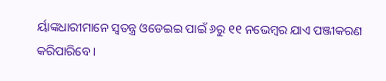ର୍ୟାଙ୍କଧାରୀମାନେ ସ୍ୱତନ୍ତ୍ର ଓଡେଇଇ ପାଇଁ ୬ରୁ ୧୧ ନଭେମ୍ବର ଯାଏ ପଞ୍ଜୀକରଣ କରିପାରିବେ ।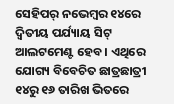ସେହିପର୍ ନଭେମ୍ବର ୧୪ରେ ଦ୍ୱିତୀୟ ପର୍ଯ୍ୟାୟ ସିଟ୍ ଆଲଟମେଣ୍ଟ ହେବ । ଏଥିରେ ଯୋଗ୍ୟ ବିବେଚିତ ଛାତ୍ରଛାତ୍ରୀ ୧୪ରୁ ୧୬ ତାରିଖ ଭିତରେ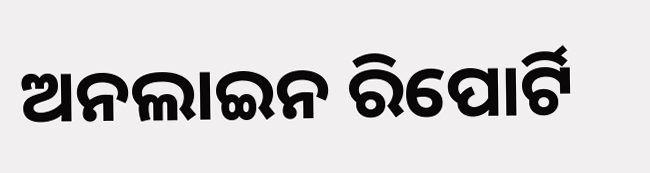ଅନଲାଇନ ରିପୋର୍ଟି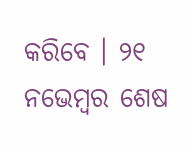କରିବେ । ୨୧ ନଭେମ୍ବର ଶେଷ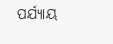ପର୍ଯ୍ୟାୟ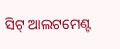ସିଟ୍ ଆଲଟମେଣ୍ଟ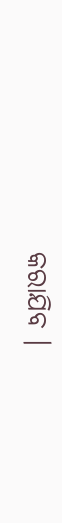କରାଯିବ ।